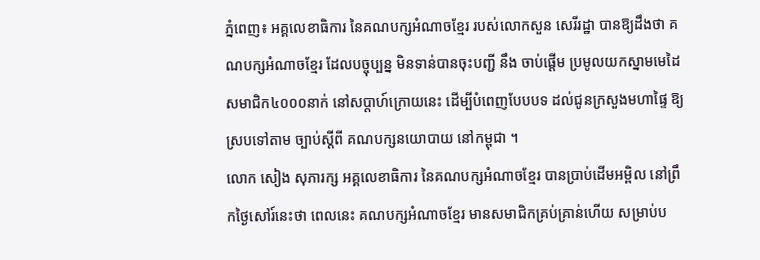ភ្នំពេញ៖ អគ្គលេខាធិការ នៃគណបក្សអំណាចខ្មែរ របស់លោកសួន សេរីរដ្ឋា បានឱ្យដឹងថា គណបក្សអំណាចខ្មែរ ដែលបច្ចុប្បន្ន មិនទាន់បានចុះបញ្ជី នឹង ចាប់ផ្តើម ប្រមូលយកស្នាមមេដៃ សមាជិក៤០០០នាក់ នៅសប្តាហ៍ក្រោយនេះ ដើម្បីបំពេញបែបបទ ដល់ជូនក្រសួងមហាផ្ទៃ ឱ្យស្របទៅតាម ច្បាប់ស្តីពី គណបក្សនយោបាយ នៅកម្ពុជា ។
លោក សៀង សុភារក្ស អគ្គលេខាធិការ នៃគណបក្សអំណាចខ្មែរ បានប្រាប់ដើមអម្ពិល នៅព្រឹកថ្ងៃសៅរ៍នេះថា ពេលនេះ គណបក្សអំណាចខ្មែរ មានសមាជិកគ្រប់គ្រាន់ហើយ សម្រាប់ប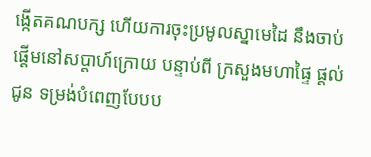ង្កើតគណបក្ស ហើយការចុះប្រមូលស្នាមេដៃ នឹងចាប់ផ្តើមនៅសប្តាហ៍ក្រោយ បន្ទាប់ពី ក្រសួងមហាផ្ទៃ ផ្តល់ជូន ទម្រង់បំពេញបែបប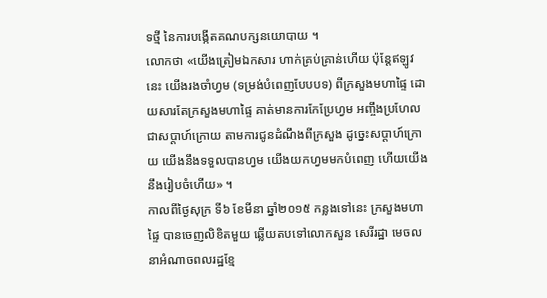ទថ្មី នៃការបង្កើតគណបក្សនយោបាយ ។
លោកថា «យើងត្រៀមឯកសារ ហាក់គ្រប់គ្រាន់ហើយ ប៉ុន្តែឥឡូវនេះ យើងរងចាំហ្វម (ទម្រង់បំពេញបែបបទ) ពីក្រសួងមហាផ្ទៃ ដោយសារតែក្រសួងមហាផ្ទៃ គាត់មានការកែប្រែហ្វម អញ្ចឹងប្រហែលជាសប្តាហ៍ក្រោយ តាមការជូនដំណឹងពីក្រសួង ដូច្នេះសប្តាហ៍ក្រោយ យើងនឹងទទួលបានហ្វម យើងយកហ្វមមកបំពេញ ហើយយើងនឹងរៀបចំហើយ» ។
កាលពីថ្ងៃសុក្រ ទី៦ ខែមីនា ឆ្នាំ២០១៥ កន្លងទៅនេះ ក្រសួងមហាផ្ទៃ បានចេញលិខិតមួយ ឆ្លើយតបទៅលោកសួន សេរីរដ្ឋា មេចលនាអំណាចពលរដ្ឋខ្មែ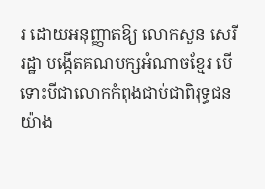រ ដោយអនុញ្ញាតឱ្យ លោកសួន សេរីរដ្ឋា បង្កើតគណបក្សអំណាចខ្មែរ បើទោះបីជាលោកកំពុងជាប់ជាពិរុទ្ធជន យ៉ាង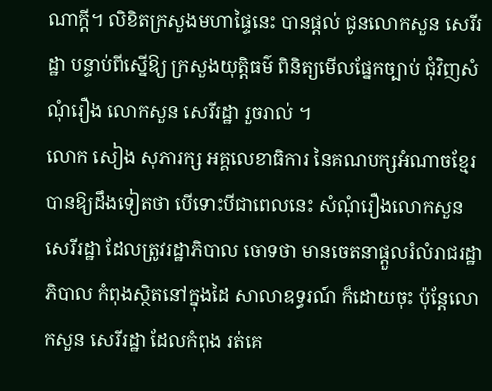ណាក្តី។ លិខិតក្រសួងមហាផ្ទៃនេះ បានផ្តល់ ជូនលោកសួន សេរីរដ្ឋា បន្ទាប់ពីស្នើឱ្យ ក្រសួងយុត្តិធម៌ ពិនិត្យមើលផ្នែកច្បាប់ ជុំវិញសំណុំរឿង លោកសួន សេរីរដ្ឋា រួចរាល់ ។
លោក សៀង សុភារក្ស អគ្គលេខាធិការ នៃគណបក្សអំណាចខ្មែរ បានឱ្យដឹងទៀតថា បើទោះបីជាពេលនេះ សំណុំរឿងលោកសួន សេរីរដ្ឋា ដែលត្រូវរដ្ឋាភិបាល ចោទថា មានចេតនាផ្តួលរំលំរាជរដ្ឋាភិបាល កំពុងស្ថិតនៅក្នុងដៃ សាលាឧទ្ធរណ៍ ក៏ដោយចុះ ប៉ុន្តែលោកសួន សេរីរដ្ឋា ដែលកំពុង រត់គេ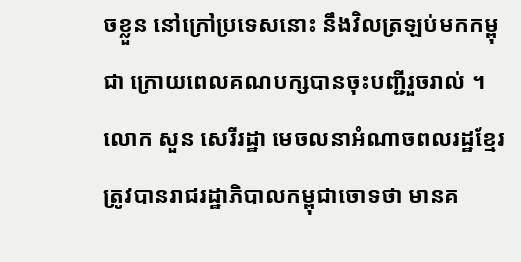ចខ្លួន នៅក្រៅប្រទេសនោះ នឹងវិលត្រឡប់មកកម្ពុជា ក្រោយពេលគណបក្សបានចុះបញ្ជីរួចរាល់ ។
លោក សួន សេរីរដ្ឋា មេចលនាអំណាចពលរដ្ឋខ្មែរ ត្រូវបានរាជរដ្ឋាភិបាលកម្ពុជាចោទថា មានគ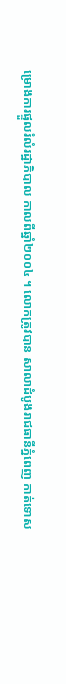ម្រោងការផ្ទួលរំលំរដ្ឋាភិបាល កាលពីឆ្នាំ២០០៤ ។ លោកត្រូវបាន សាលាដំបូងរាជធានីភ្នំពេញ កាត់ទោស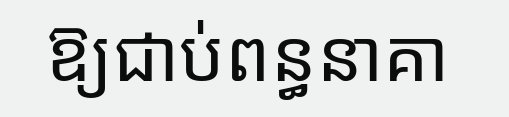ឱ្យជាប់ពន្ធនាគា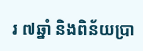រ ៧ឆ្នាំ និងពិន័យប្រា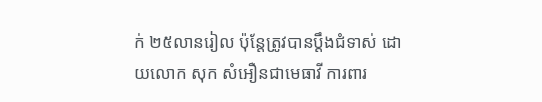ក់ ២៥លានរៀល ប៉ុន្តែត្រូវបានប្តឹងជំទាស់ ដោយលោក សុក សំអឿនជាមេធាវី ការពារ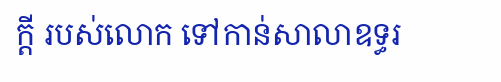ក្តី របស់លោក ទៅកាន់សាលាឧទ្ធរ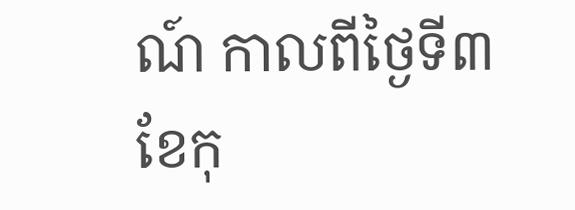ណ៍ កាលពីថ្ងៃទី៣ ខែកុ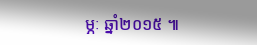ម្ភៈ ឆ្នាំ២០១៥ ៕